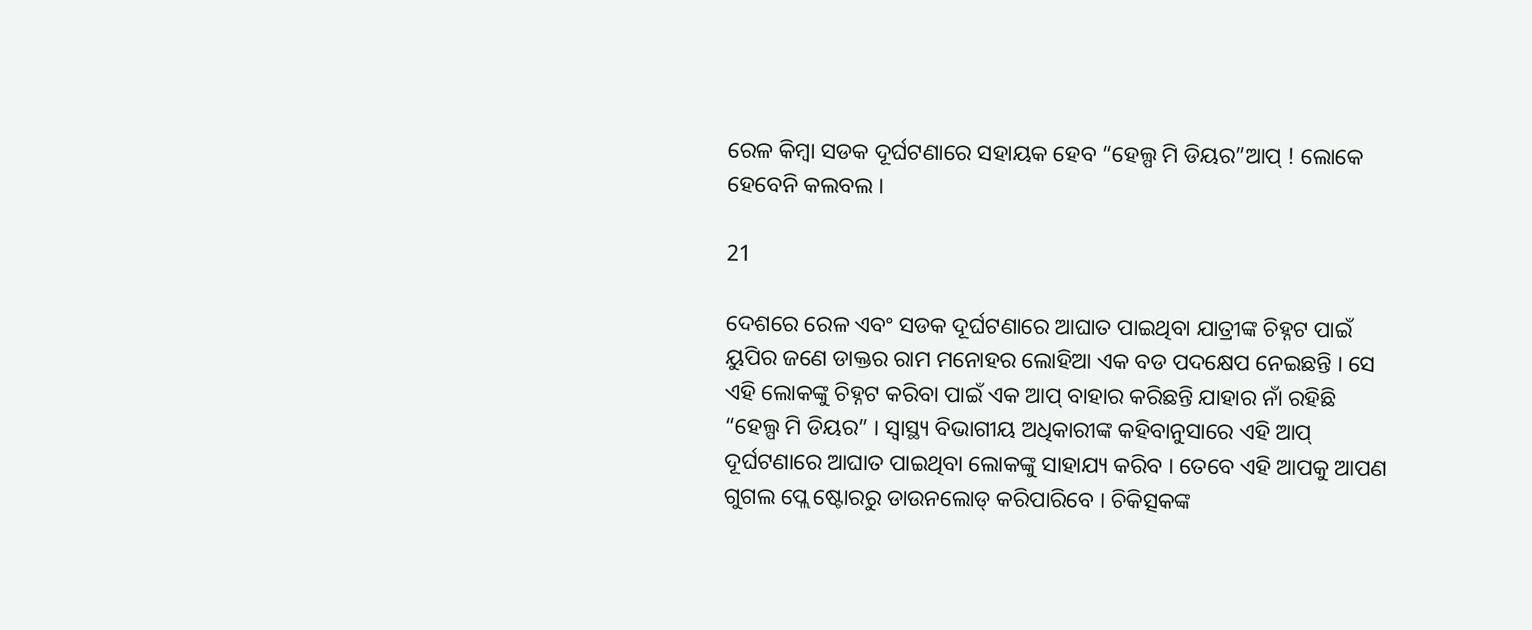ରେଳ କିମ୍ବା ସଡକ ଦୂର୍ଘଟଣାରେ ସହାୟକ ହେବ “ହେଲ୍ପ ମି ଡିୟର”ଆପ୍ ! ଲୋକେ ହେବେନି କଲବଲ ।

21

ଦେଶରେ ରେଳ ଏବଂ ସଡକ ଦୂର୍ଘଟଣାରେ ଆଘାତ ପାଇଥିବା ଯାତ୍ରୀଙ୍କ ଚିହ୍ନଟ ପାଇଁ ୟୁପିର ଜଣେ ଡାକ୍ତର ରାମ ମନୋହର ଲୋହିଆ ଏକ ବଡ ପଦକ୍ଷେପ ନେଇଛନ୍ତି । ସେ ଏହି ଲୋକଙ୍କୁ ଚିହ୍ନଟ କରିବା ପାଇଁ ଏକ ଆପ୍ ବାହାର କରିଛନ୍ତି ଯାହାର ନାଁ ରହିଛି “ହେଲ୍ପ ମି ଡିୟର” । ସ୍ୱାସ୍ଥ୍ୟ ବିଭାଗୀୟ ଅଧିକାରୀଙ୍କ କହିବାନୁସାରେ ଏହି ଆପ୍ ଦୂର୍ଘଟଣାରେ ଆଘାତ ପାଇଥିବା ଲୋକଙ୍କୁ ସାହାଯ୍ୟ କରିବ । ତେବେ ଏହି ଆପକୁ ଆପଣ ଗୁଗଲ ପ୍ଲେ ଷ୍ଟୋରରୁ ଡାଉନଲୋଡ୍ କରିପାରିବେ । ଚିକିତ୍ସକଙ୍କ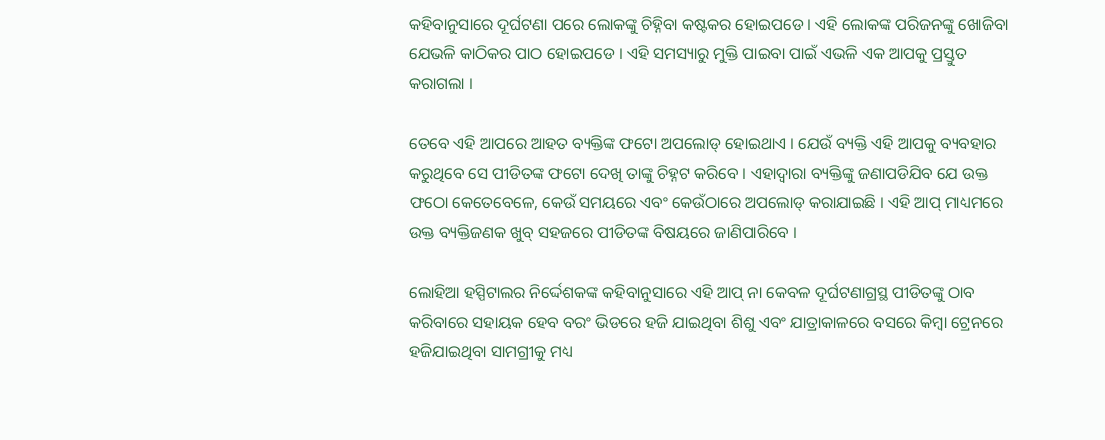କହିବାନୁସାରେ ଦୂର୍ଘଟଣା ପରେ ଲୋକଙ୍କୁ ଚିହ୍ନିବା କଷ୍ଟକର ହୋଇପଡେ । ଏହି ଲୋକଙ୍କ ପରିଜନଙ୍କୁ ଖୋଜିବା ଯେଭଳି କାଠିକର ପାଠ ହୋଇପଡେ । ଏହି ସମସ୍ୟାରୁ ମୁକ୍ତି ପାଇବା ପାଇଁ ଏଭଳି ଏକ ଆପକୁ ପ୍ରସ୍ତୁତ କରାଗଲା ।

ତେବେ ଏହି ଆପରେ ଆହତ ବ୍ୟକ୍ତିଙ୍କ ଫଟୋ ଅପଲୋଡ୍ ହୋଇଥାଏ । ଯେଉଁ ବ୍ୟକ୍ତି ଏହି ଆପକୁ ବ୍ୟବହାର କରୁଥିବେ ସେ ପୀଡିତଙ୍କ ଫଟୋ ଦେଖି ତାଙ୍କୁ ଚିହ୍ନଟ କରିବେ । ଏହାଦ୍ୱାରା ବ୍ୟକ୍ତିଙ୍କୁ ଜଣାପଡିଯିବ ଯେ ଉକ୍ତ ଫଠୋ କେତେବେଳେ, କେଉଁ ସମୟରେ ଏବଂ କେଉଁଠାରେ ଅପଲୋଡ୍ କରାଯାଇଛି । ଏହି ଆପ୍ ମାଧ୍ୟମରେ ଉକ୍ତ ବ୍ୟକ୍ତିଜଣକ ଖୁବ୍ ସହଜରେ ପୀଡିତଙ୍କ ବିଷୟରେ ଜାଣିପାରିବେ ।

ଲୋହିଆ ହସ୍ପିଟାଲର ନିର୍ଦ୍ଦେଶକଙ୍କ କହିବାନୁସାରେ ଏହି ଆପ୍ ନା କେବଳ ଦୂର୍ଘଟଣାଗ୍ରସ୍ଥ ପୀଡିତଙ୍କୁ ଠାବ କରିବାରେ ସହାୟକ ହେବ ବରଂ ଭିଡରେ ହଜି ଯାଇଥିବା ଶିଶୁ ଏବଂ ଯାତ୍ରାକାଳରେ ବସରେ କିମ୍ବା ଟ୍ରେନରେ ହଜିଯାଇଥିବା ସାମଗ୍ରୀକୁ ମଧ୍ୟ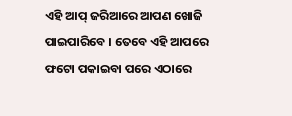ଏହି ଆପ୍ ଜରିଆରେ ଆପଣ ଖୋଜି ପାଇପାରିବେ । ତେବେ ଏହି ଆପରେ ଫଟୋ ପକାଇବା ପରେ ଏଠାରେ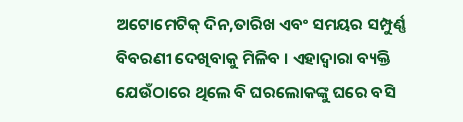ଅଟୋମେଟିକ୍ ଦିନ,ତାରିଖ ଏବଂ ସମୟର ସମ୍ପୁର୍ଣ୍ଣ ବିବରଣୀ ଦେଖିବାକୁ ମିଳିବ । ଏହାଦ୍ୱାରା ବ୍ୟକ୍ତି ଯେଉଁଠାରେ ଥିଲେ ବି ଘରଲୋକଙ୍କୁ ଘରେ ବସି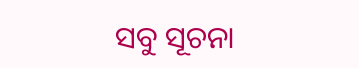ସବୁ ସୂଚନା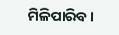ମିଳିପାରିବ ।